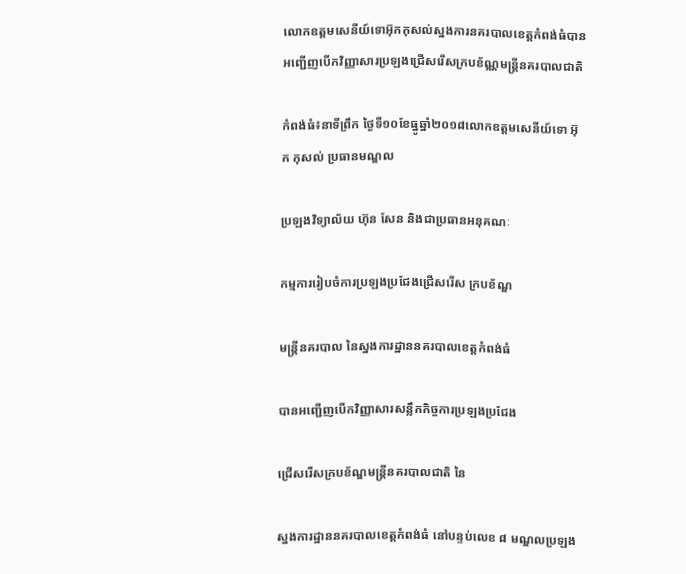លោកឧត្ដមសេនីយ៍ទោអ៑ុកកុសល់ស្នងការនគរបាលខេត្តកំពង់ធំបានអញ្ជើញបើកវិញ្ញាសារប្រឡងជ្រើសរើសក្របខ័ណ្ណមន្ត្រីនគរបាលជាតិ

កំពង់ធំ៖នាទីព្រឹក ថ្ងៃទី១០ខែធ្នូឆ្នាំ២០១៨លោកឧត្តមសេនីយ៍ទោ អ៊ុក កុសល់ ប្រធានមណ្ឌល

ប្រឡងវិទ្យាល័យ ហ៊ុន សែន និងជាប្រធានអនុគណៈ

កម្មការរៀបចំការប្រឡងប្រជែងជ្រើសរើស ក្របខ័ណ្ឌ

មន្ត្រីនគរបាល នៃស្នងការដ្ឋាននគរបាលខេត្តកំពង់ធំ

បានអញ្ជើញបើកវិញ្ញាសារសន្លឹកកិច្ចការប្រឡងប្រជែង

ជ្រើសរើសក្របខ័ណ្ឌមន្ត្រីនគរបាលជាតិ នៃ

ស្នងការដ្ឋាននគរបាលខេត្តកំពង់ធំ នៅបន្ទប់លេខ ៨ មណ្ឌលប្រឡង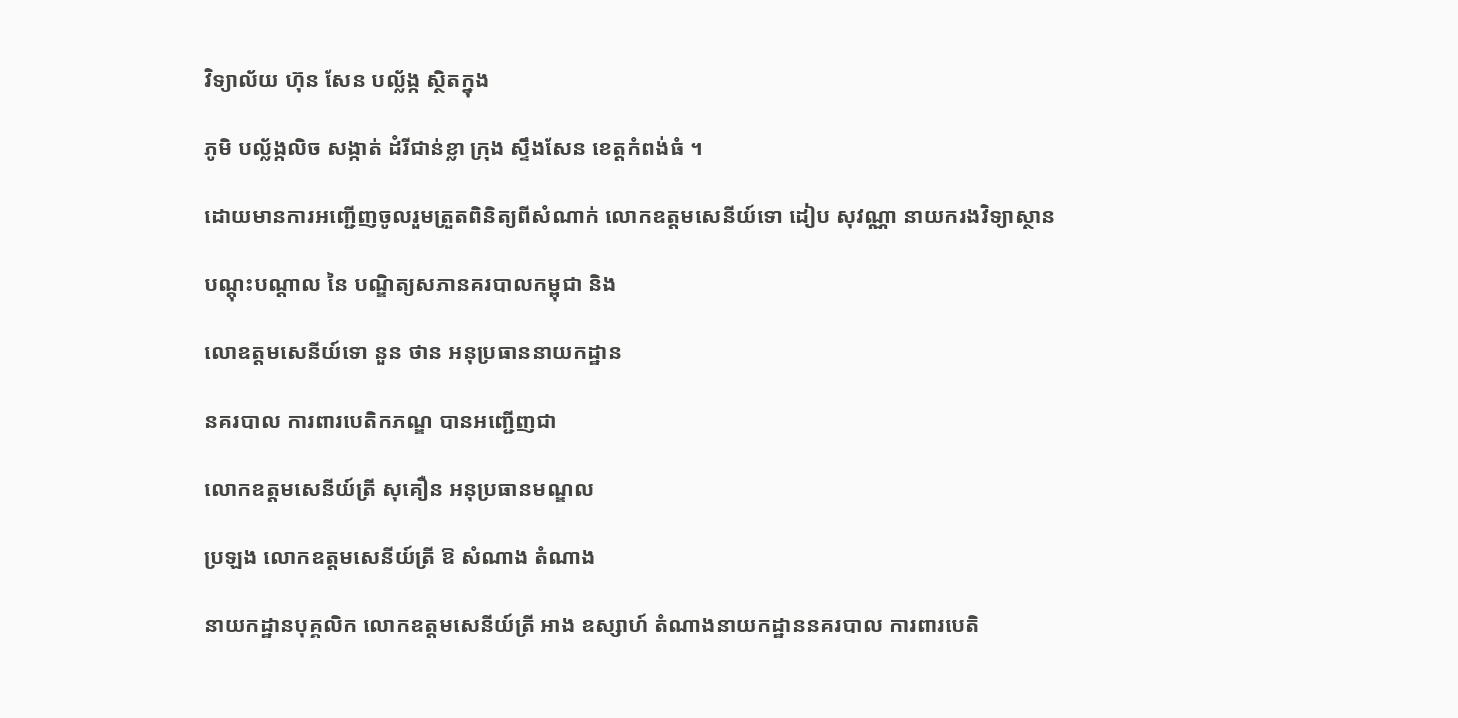វិទ្យាល័យ ហ៊ុន សែន បល្ល័ង្ក ស្ថិតក្នុង

ភូមិ បល្ល័ង្កលិច សង្កាត់ ដំរីជាន់ខ្លា ក្រុង ស្ទឹងសែន ខេត្តកំពង់ធំ ។

ដោយមានការអញ្ជើញចូលរួមត្រួតពិនិត្យពីសំណាក់ លោកឧត្តមសេនីយ៍ទោ ដៀប សុវណ្ណា នាយករងវិទ្យាស្ថាន

បណ្តុះបណ្តាល នៃ បណ្ឌិត្យសភានគរបាលកម្ពុជា និង

លោឧត្តមសេនីយ៍ទោ នួន ថាន អនុប្រធាននាយកដ្ឋាន

នគរបាល ការពារបេតិកភណ្ឌ បានអញ្ជើញជា

លោកឧត្តមសេនីយ៍ត្រី សុគឿន អនុប្រធានមណ្ឌល

ប្រឡង លោកឧត្តមសេនីយ៍ត្រី ឱ សំណាង តំណាង

នាយកដ្ឋានបុគ្គលិក លោកឧត្តមសេនីយ៍ត្រី អាង ឧស្សាហ៍ តំណាងនាយកដ្ឋាននគរបាល ការពារបេតិ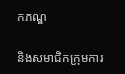កភណ្ឌ

និងសមាជិកក្រុមការ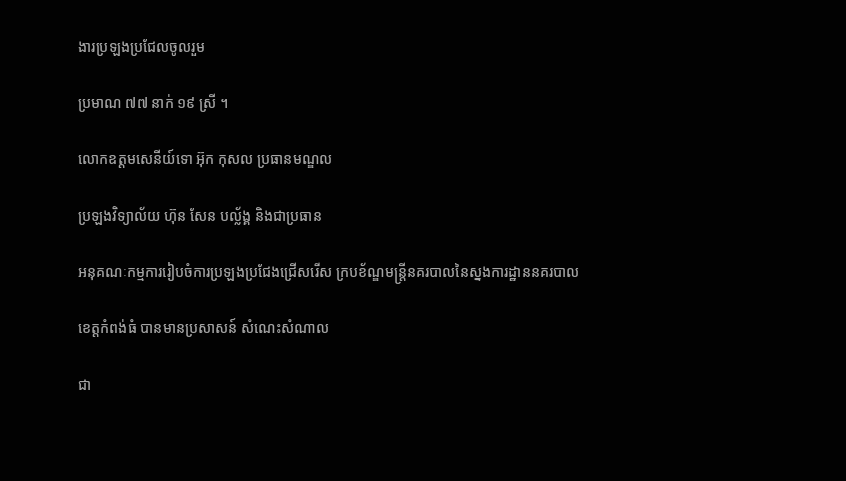ងារប្រឡងប្រជែលចូលរួម

ប្រមាណ ៧៧ នាក់ ១៩ ស្រី ។

លោកឧត្តមសេនីយ៍ទោ អ៊ុក កុសល ប្រធានមណ្ឌល

ប្រឡងវិទ្យាល័យ ហ៊ុន សែន បល្ល័ង្គ និងជាប្រធាន

អនុគណៈកម្មការរៀបចំការប្រឡងប្រជែងជ្រើសរើស ក្របខ័ណ្ឌមន្ត្រីនគរបាលនៃស្នងការដ្ឋាននគរបាល

ខេត្តកំពង់ធំ បានមានប្រសាសន៍ សំណេះសំណាល

ជា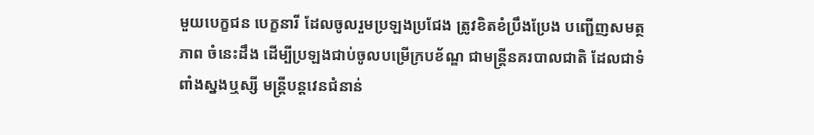មួយបេក្ខជន បេក្ខនារី ដែលចូលរួមប្រឡងប្រជែង ត្រូវខិតខំប្រឹងប្រែង បញ្ជើញសមត្ថភាព ចំនេះដឹង ដើម្បីប្រឡងជាប់ចូលបម្រើក្របខ័ណ្ឌ ជាមន្ត្រីនគរបាលជាតិ ដែលជាទំពាំងស្នងឬស្សី មន្ត្រីបន្តវេនជំនាន់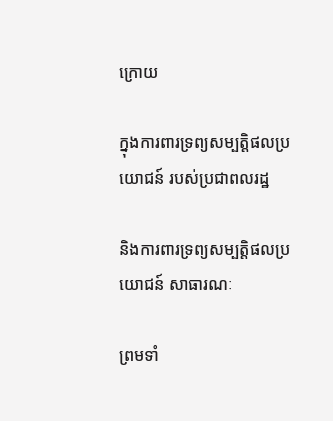ក្រោយ

ក្នុងការពារទ្រព្យសម្បត្តិផលប្រយោជន៍ របស់ប្រជាពលរដ្ឋ

និងការពារទ្រព្យសម្បត្តិផលប្រយោជន៍ សាធារណៈ

ព្រមទាំ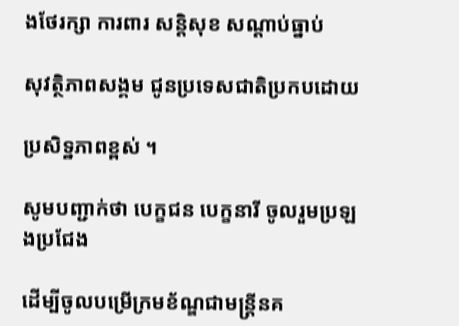ងថែរក្សា ការពារ សន្តិសុខ សណ្តាប់ធ្នាប់

សុវត្ថិភាពសង្គម ជូនប្រទេសជាតិប្រកបដោយ

ប្រសិទ្ឋភាពខ្ពស់ ។

សូមបញ្ជាក់ថា បេក្ខជន បេក្ខនារី ចូលរួមប្រឡងប្រជែង

ដើម្បីចូលបម្រើក្រមខ័ណ្ឌជាមន្ត្រីនគ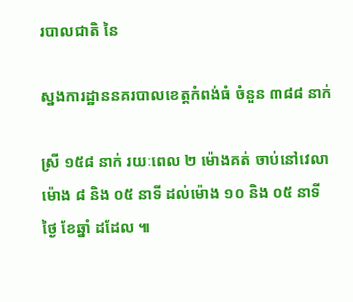របាលជាតិ នៃ

ស្នងការដ្ឋាននគរបាលខេត្តកំពង់ធំ ចំនួន ៣៨៨ នាក់

ស្រី ១៥៨ នាក់ រយៈពេល ២ ម៉ោងគត់ ចាប់នៅវេលាម៉ោង ៨ និង ០៥ នាទី ដល់ម៉ោង ១០ និង ០៥ នាទី ថ្ងៃ ខែឆ្នាំ ដដែល ៕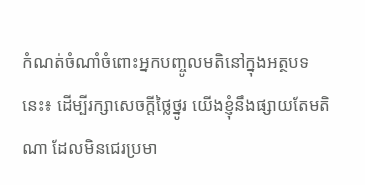កំណត់ចំណាំចំពោះអ្នកបញ្ចូលមតិនៅក្នុងអត្ថបទនេះ៖ ដើម្បីរក្សាសេចក្ដីថ្លៃថ្នូរ យើងខ្ញុំនឹងផ្សាយតែមតិណា ដែលមិនជេរប្រមា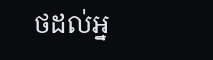ថដល់អ្ន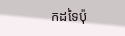កដទៃប៉ុ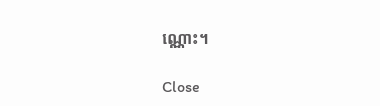ណ្ណោះ។

Close